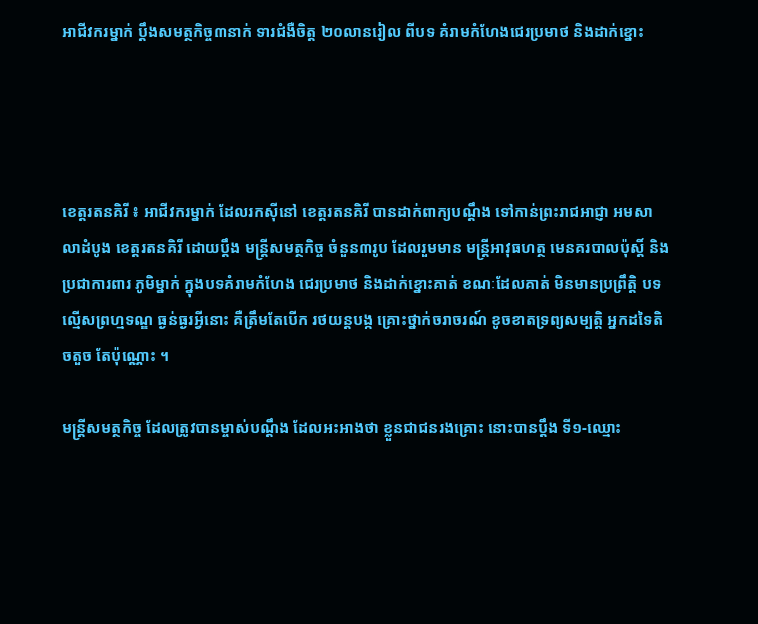អាជីវករម្នាក់ ប្ដឹងសមត្ថកិច្ច៣នាក់ ទារជំងឺចិត្ដ ២០លានរៀល ពីបទ គំរាមកំហែងជេរប្រមាថ និងដាក់ខ្នោះ




ខេត្តរតនគិរី ៖ អាជីវករម្នាក់ ដែលរកស៊ីនៅ ខេត្ដរតនគិរី បានដាក់ពាក្យបណ្ដឹង ទៅកាន់ព្រះរាជអាជ្ញា អមសាលាដំបូង ខេត្ដរតនគិរី ដោយប្ដឹង មន្ដ្រីសមត្ថកិច្ច ចំនួន៣រូប ដែលរួមមាន មន្ដ្រីអាវុធហត្ថ មេនគរបាលប៉ុស្ដិ៍ និងប្រជាការពារ ភូមិម្នាក់ ក្នុងបទគំរាមកំហែង ជេរប្រមាថ និងដាក់ខ្នោះគាត់ ខណៈដែលគាត់ មិនមានប្រព្រឹត្ដិ បទល្មើសព្រហ្មទណ្ឌ ធ្ងន់ធ្ងរអ្វីនោះ គឺត្រឹមតែបើក រថយន្ដបង្ក គ្រោះថ្នាក់ចរាចរណ៍ ខូចខាតទ្រព្យសម្បត្ដិ អ្នកដទៃតិចតួច តែប៉ុណ្ណោះ ។

មន្ដ្រីសមត្ថកិច្ច ដែលត្រូវបានម្ចាស់បណ្ដឹង ដែលអះអាងថា ខ្លួនជាជនរងគ្រោះ នោះបានប្ដឹង ទី១-ឈ្មោះ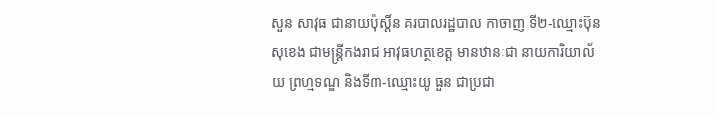សួន សាវុធ ជានាយប៉ុស្ដិ៍ន គរបាលរដ្ឋបាល កាចាញ ទី២-ឈ្មោះប៊ុន សុខេង ជាមន្ដ្រីកងរាជ អាវុធហត្ថខេត្ដ មានឋានៈជា នាយការិយាល័យ ព្រហ្មទណ្ឌ និងទី៣-ឈ្មោះយូ ធួន ជាប្រជា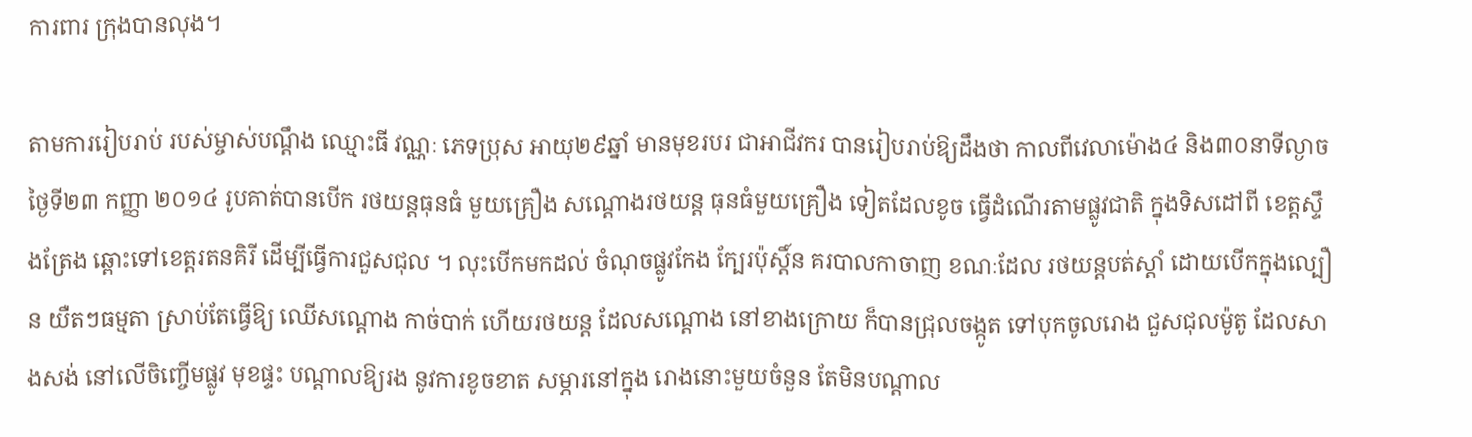ការពារ ក្រុងបានលុង។

តាមការរៀបរាប់ របស់ម្ចាស់បណ្ដឹង ឈ្មោះធី វណ្ណៈ ភេទប្រុស អាយុ២៩ឆ្នាំ មានមុខរបរ ជាអាជីវករ បានរៀបរាប់ឱ្យដឹងថា កាលពីវេលាម៉ោង៤ និង៣០នាទីល្ងាច ថ្ងៃទី២៣ កញ្ញា ២០១៤ រូបគាត់បានបើក រថយន្ដធុនធំ មួយគ្រឿង សណ្ដោងរថយន្ដ ធុនធំមួយគ្រឿង ទៀតដែលខូច ធ្វើដំណើរតាមផ្លូវជាតិ ក្នុងទិសដៅពី ខេត្ដស្ទឹងត្រែង ឆ្ពោះទៅខេត្ដរតនគិរី ដើម្បីធ្វើការជួសជុល ។ លុះបើកមកដល់ ចំណុចផ្លូវកែង ក្បែរប៉ុស្ដិ៍ន គរបាលកាចាញ ខណៈដែល រថយន្ដបត់ស្ដាំ ដោយបើកក្នុងល្បឿន យឺតៗធម្មតា ស្រាប់តែធ្វើឱ្យ ឈើសណ្ដោង កាច់បាក់ ហើយរថយន្ដ ដែលសណ្ដោង នៅខាងក្រោយ ក៏បានជ្រុលចង្កូត ទៅបុកចូលរោង ជួសជុលម៉ូតូ ដែលសាងសង់ នៅលើចិញ្ចើមផ្លូវ មុខផ្ទះ បណ្ដាលឱ្យរង នូវការខូចខាត សម្ភារនៅក្នុង រោងនោះមួយចំនួន តែមិនបណ្ដាល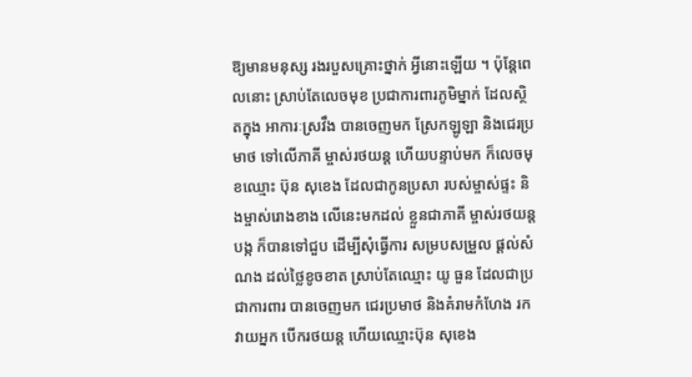ឱ្យមានមនុស្ស រងរបួសគ្រោះថ្នាក់ អ្វីនោះឡើយ ។ ប៉ុន្ដែពេលនោះ ស្រាប់តែលេចមុខ ប្រជាការពារភូមិម្នាក់ ដែលស្ថិតក្នុង អាការៈស្រវឹង បានចេញមក ស្រែកឡូឡា និងជេរប្រមាថ ទៅលើភាគី ម្ចាស់រថយន្ដ ហើយបន្ទាប់មក ក៏លេចមុខឈ្មោះ ប៊ុន សុខេង ដែលជាកូនប្រសា របស់ម្ចាស់ផ្ទះ និងម្ចាស់រោងខាង លើនេះមកដល់ ខ្លួនជាភាគី ម្ចាស់រថយន្ដបង្ក ក៏បានទៅជួប ដើម្បីសុំធ្វើការ សម្របសម្រួល ផ្ដល់សំណង ដល់ថ្លៃខូចខាត ស្រាប់តែឈ្មោះ យូ ធួន ដែលជាប្រជាការពារ បានចេញមក ជេរប្រមាថ និងគំរាមកំហែង រកវាយអ្នក បើករថយន្ដ ហើយឈ្មោះប៊ុន សុខេង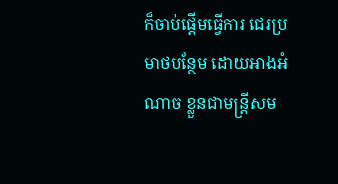ក៏ចាប់ផ្ដើមធ្វើការ ជេរប្រមាថបន្ថែម ដោយអាងអំណាច ខ្លួនជាមន្ដ្រីសម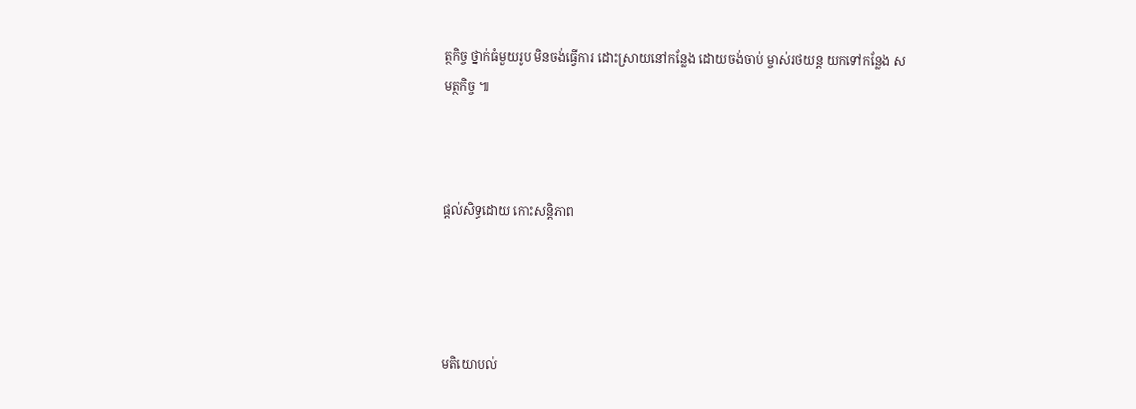ត្ថកិច្ច ថ្នាក់ធំមួយរូប មិនចង់ធ្វើការ ដោះស្រាយនៅកន្លែង ដោយចង់ចាប់ ម្ចាស់រថយន្ដ យកទៅកន្លែង សមត្ថកិច្ច ៕



ផ្តល់សិទ្ធដោយ កោះសន្តិភាព




មតិយោបល់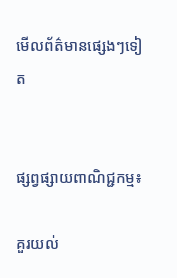មើលព័ត៌មានផ្សេងៗទៀត


ផ្សព្វផ្សាយពាណិជ្ជកម្ម៖

គួរយល់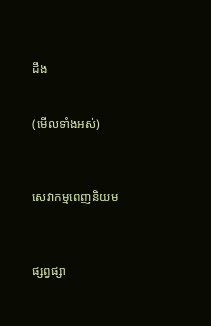ដឹង


(មើលទាំងអស់)



សេវាកម្មពេញនិយម



ផ្សព្វផ្សា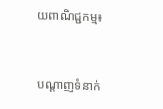យពាណិជ្ជកម្ម៖


បណ្តាញទំនាក់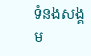ទំនងសង្គម